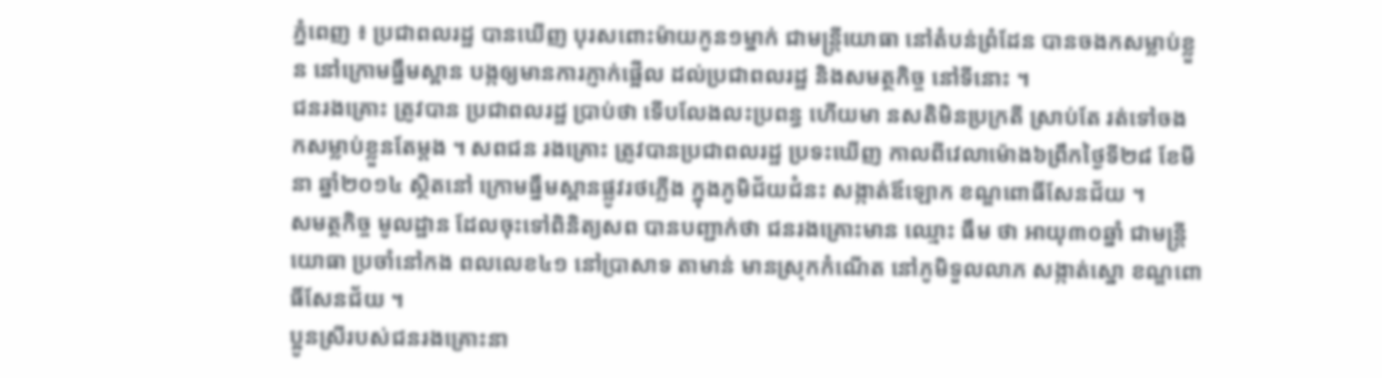ភ្នំពេញ ៖ ប្រជាពលរដ្ឋ បានឃើញ បុរសពោះម៉ាយកូន១ម្នាក់ ជាមន្រ្តីយោធា នៅតំបន់ព្រំដែន បានចងកសម្លាប់ខ្លួន នៅក្រោមធ្នឹមស្ពាន បង្កឲ្យមានការភ្ញាក់ផ្អើល ដល់ប្រជាពលរដ្ឋ និងសមត្ថកិច្ច នៅទីនោះ ។
ជនរងគ្រោះ ត្រូវបាន ប្រជាពលរដ្ឋ ប្រាប់ថា ទើបលែងលះប្រពន្ធ ហើយមា នសតិមិនប្រក្រតី ស្រាប់តែ រត់ទៅចង កសម្លាប់ខ្លួនតែម្តង ។ សពជន រងគ្រោះ ត្រូវបានប្រជាពលរដ្ឋ ប្រទះឃើញ កាលពីវេលាម៉ោង៦ព្រឹកថ្ងៃទី២៨ ខែមីនា ឆ្នាំ២០១៤ ស្ថិតនៅ ក្រោមធ្នឹមស្ពានផ្លូវរថភ្លើង ក្នុងភូមិជ័យជំនះ សង្កាត់ឪឡោក ខណ្ឌពោធិ៍សែនជ័យ ។
សមត្ថកិច្ច មូលដ្ឋាន ដែលចុះទៅពិនិត្យសព បានបញ្ជាក់ថា ជនរងគ្រោះមាន ឈ្មោះ ធឹម ថា អាយុ៣០ឆ្នាំ ជាមន្រ្តីយោធា ប្រចាំនៅកង ពលលេខ៤១ នៅប្រាសាទ តាមាន់ មានស្រុកកំណើត នៅភូមិទួលលាភ សង្កាត់ស្នោ ខណ្ឌពោធិ៍សែនជ័យ ។
ប្អូនស្រីរបស់ជនរងគ្រោះនា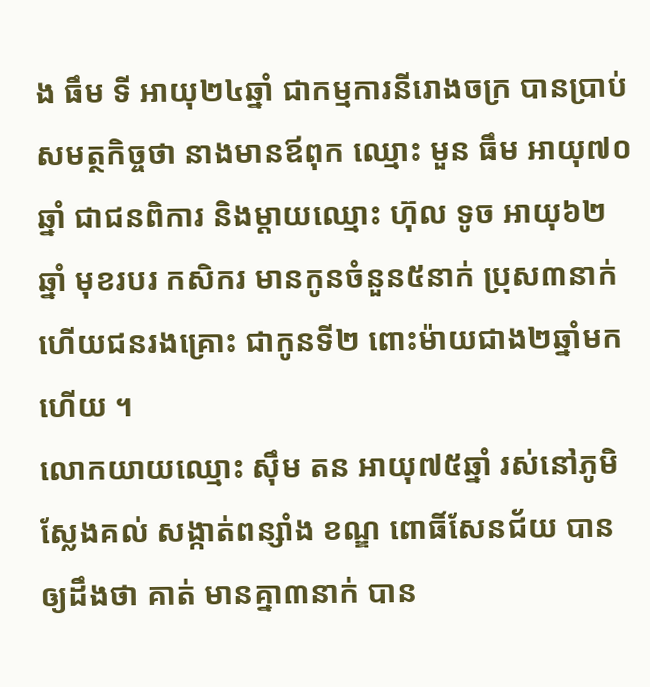ង ធឹម ទី អាយុ២៤ឆ្នាំ ជាកម្មការនីរោងចក្រ បានប្រាប់សមត្ថកិច្ចថា នាងមានឪពុក ឈ្មោះ មួន ធឹម អាយុ៧០ឆ្នាំ ជាជនពិការ និងម្តាយឈ្មោះ ហ៊ុល ទូច អាយុ៦២ឆ្នាំ មុខរបរ កសិករ មានកូនចំនួន៥នាក់ ប្រុស៣នាក់ ហើយជនរងគ្រោះ ជាកូនទី២ ពោះម៉ាយជាង២ឆ្នាំមកហើយ ។
លោកយាយឈ្មោះ ស៊ឹម តន អាយុ៧៥ឆ្នាំ រស់នៅភូមិស្លែងគល់ សង្កាត់ពន្សាំង ខណ្ឌ ពោធិ៍សែនជ័យ បានឲ្យដឹងថា គាត់ មានគ្នា៣នាក់ បាន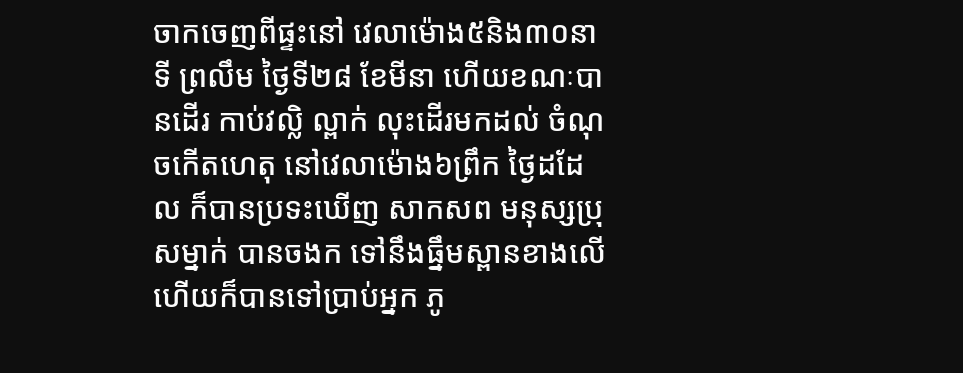ចាកចេញពីផ្ទះនៅ វេលាម៉ោង៥និង៣០នាទី ព្រលឹម ថ្ងៃទី២៨ ខែមីនា ហើយខណៈបានដើរ កាប់វល្លិ ល្ពាក់ លុះដើរមកដល់ ចំណុចកើតហេតុ នៅវេលាម៉ោង៦ព្រឹក ថ្ងៃដដែល ក៏បានប្រទះឃើញ សាកសព មនុស្សប្រុសម្នាក់ បានចងក ទៅនឹងធ្នឹមស្ពានខាងលើ ហើយក៏បានទៅប្រាប់អ្នក ភូ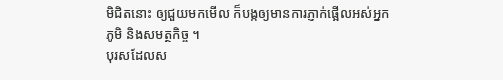មិជិតនោះ ឲ្យជួយមកមើល ក៏បង្កឲ្យមានការភ្ញាក់ផ្អើលអស់អ្នកភូមិ និងសមត្ថកិច្ច ។
បុរសដែលស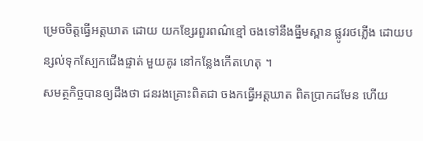ម្រេចចិត្តធ្វើអត្តឃាត ដោយ យកខ្សែរពួរពណ៌ខ្មៅ ចងទៅនឹងធ្នឹមស្ពាន ផ្លូវរថភ្លើង ដោយបន្សល់ទុកស្បែកជើងផ្ទាត់ មួយគូរ នៅកន្លែងកើតហេតុ ។
សមត្ថកិច្ចបានឲ្យដឹងថា ជនរងគ្រោះពិតជា ចងកធ្វើអត្តឃាត ពិតប្រាកដមែន ហើយ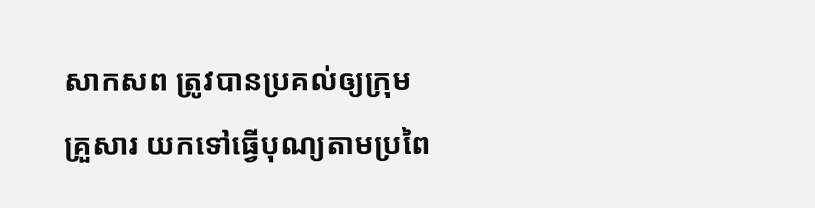សាកសព ត្រូវបានប្រគល់ឲ្យក្រុមគ្រួសារ យកទៅធ្វើបុណ្យតាមប្រពៃ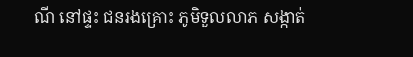ណី នៅផ្ទះ ជនរងគ្រោះ ភូមិទួលលាភ សង្កាត់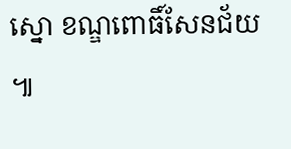ស្នោ ខណ្ឌពោធិ៍សែនជ័យ ៕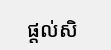ផ្តល់សិ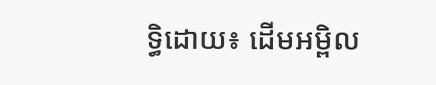ទ្ធិដោយ៖ ដើមអម្ពិល